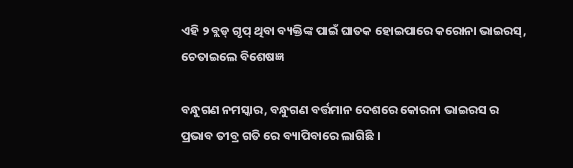ଏହି ୨ ବ୍ଲଡ୍‌ ଗୃପ୍‌ ଥିବା ବ୍ୟକ୍ତିଙ୍କ ପାଇଁ ଘାତକ ହୋଇପାରେ କରୋନା ଭାଇରସ୍, ଚେତାଇଲେ ବିଶେଷଜ୍ଞ

ବନ୍ଧୁଗଣ ନମସ୍କାର, ବନ୍ଧୁଗଣ ବର୍ତ୍ତମାନ ଦେଶରେ କୋରନା ଭାଇରସ ର ପ୍ରଭାବ ତୀବ୍ର ଗତି ରେ ବ୍ୟାପିବାରେ ଲାଗିଛି ।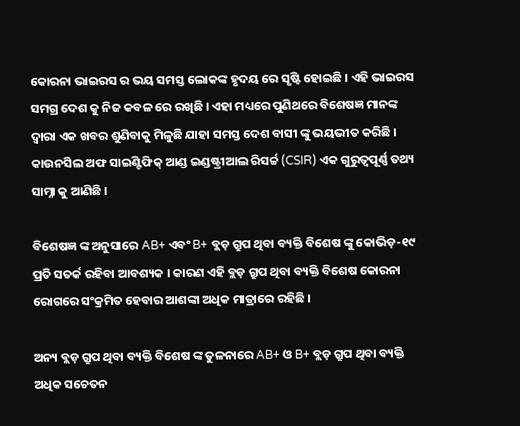କୋରନା ଭାଇରସ ର ଭୟ ସମସ୍ତ ଲୋକଙ୍କ ହୃଦୟ ରେ ସୃଷ୍ଟି ହୋଇଛି । ଏହି ଭାଇରସ ସମଗ୍ର ଦେଶ କୁ ନିଜ କବଳ ରେ ରଖିଛି । ଏହା ମଧ୍ୟରେ ପୁଣିଥରେ ବିଶେଷଜ୍ଞ ମାନଙ୍କ ଦ୍ଵାରା ଏକ ଖବର ଶୁଣିବାକୁ ମିଳୁଛି ଯାହା ସମସ୍ତ ଦେଶ ବାସୀ ଙ୍କୁ ଭୟଭୀତ କରିଛି । କାଉନସିଲ ଅଫ ସାଇଣ୍ଟିଫିକ୍ ଆଣ୍ଡ ଇଣ୍ଡଷ୍ଟ୍ରୀଆଲ ରିସର୍ଚ୍ଚ (CSIR) ଏକ ଗୁରୁତ୍ୱପୂର୍ଣ୍ଣ ତଥ୍ୟ ସାମ୍ନା କୁ ଆଣିଛି ।

ବିଶେଷଜ୍ଞ ଙ୍କ ଅନୁସାରେ AB+ ଏବଂ B+ ବ୍ଲଡ଼ ଗ୍ରୁପ ଥିବା ବ୍ୟକ୍ତି ବିଶେଷ ଙ୍କୁ କୋଭିଡ଼-୧୯ ପ୍ରତି ସତର୍କ ରହିବା ଆବଶ୍ୟକ । କାରଣ ଏହି ବ୍ଲଡ଼ ଗ୍ରୁପ ଥିବା ବ୍ୟକ୍ତି ବିଶେଷ କୋରନା ରୋଗରେ ସଂକ୍ରମିତ ହେବାର ଆଶଙ୍କା ଅଧିକ ମାତ୍ରାରେ ରହିଛି ।

ଅନ୍ୟ ବ୍ଲଡ଼ ଗ୍ରୁପ ଥିବା ବ୍ୟକ୍ତି ବିଶେଷ ଙ୍କ ତୁଳନାରେ AB+ ଓ B+ ବ୍ଲଡ଼ ଗ୍ରୁପ ଥିବା ବ୍ୟକ୍ତି ଅଧିକ ସଚେତନ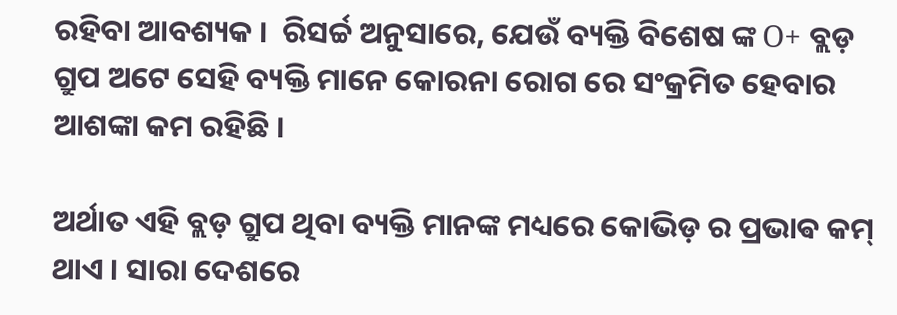ରହିବା ଆବଶ୍ୟକ ।  ରିସର୍ଚ୍ଚ ଅନୁସାରେ, ଯେଉଁ ବ୍ୟକ୍ତି ବିଶେଷ ଙ୍କ O+ ବ୍ଲଡ଼ ଗ୍ରୁପ ଅଟେ ସେହି ବ୍ୟକ୍ତି ମାନେ କୋରନା ରୋଗ ରେ ସଂକ୍ରମିତ ହେବାର ଆଶଙ୍କା କମ ରହିଛି ।

ଅର୍ଥାତ ଏହି ବ୍ଲଡ଼ ଗ୍ରୁପ ଥିବା ବ୍ୟକ୍ତି ମାନଙ୍କ ମଧ୍ୟରେ କୋଭିଡ଼ ର ପ୍ରଭାଵ କମ୍ ଥାଏ । ସାରା ଦେଶରେ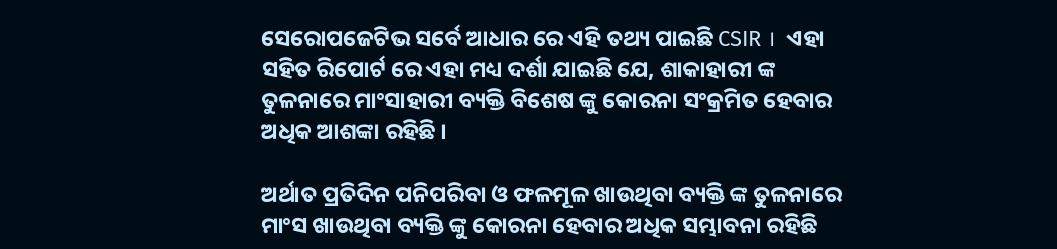ସେରୋପଜେଟିଭ ସର୍ବେ ଆଧାର ରେ ଏହି ତଥ୍ୟ ପାଇଛି CSIR ।  ଏହା ସହିତ ରିପୋର୍ଟ ରେ ଏହା ମଧ୍ୟ ଦର୍ଶା ଯାଇଛି ଯେ, ଶାକାହାରୀ ଙ୍କ ତୁଳନାରେ ମାଂସାହାରୀ ବ୍ୟକ୍ତି ବିଶେଷ ଙ୍କୁ କୋରନା ସଂକ୍ରମିତ ହେବାର ଅଧିକ ଆଶଙ୍କା ରହିଛି ।

ଅର୍ଥାତ ପ୍ରତିଦିନ ପନିପରିବା ଓ ଫଳମୂଳ ଖାଉଥିବା ବ୍ୟକ୍ତି ଙ୍କ ତୁଳନାରେ ମାଂସ ଖାଉଥିବା ବ୍ୟକ୍ତି ଙ୍କୁ କୋରନା ହେବାର ଅଧିକ ସମ୍ଭାବନା ରହିଛି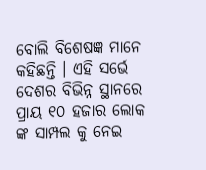ବୋଲି ବିଶେଷଜ୍ଞ ମାନେ କହିଛନ୍ତି । ଏହି ସର୍ଭେ ଦେଶର ବିଭିନ୍ନ ସ୍ଥାନରେ ପ୍ରାୟ ୧୦ ହଜାର ଲୋକ ଙ୍କ ସାମ୍ପଲ କୁ ନେଇ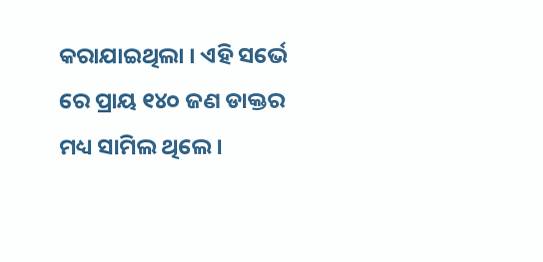କରାଯାଇଥିଲା । ଏହି ସର୍ଭେ ରେ ପ୍ରାୟ ୧୪୦ ଜଣ ଡାକ୍ତର ମଧ୍ୟ ସାମିଲ ଥିଲେ ।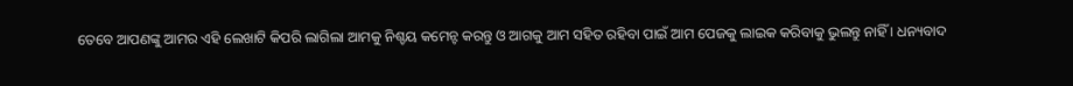ତେବେ ଆପଣଙ୍କୁ ଆମର ଏହି ଲେଖାଟି କିପରି ଲାଗିଲା ଆମକୁ ନିଶ୍ଚୟ କମେନ୍ଟ କରନ୍ତୁ ଓ ଆଗକୁ ଆମ ସହିତ ରହିବା ପାଇଁ ଆମ ପେଜକୁ ଲାଇକ କରିବାକୁ ଭୁଲନ୍ତୁ ନାହିଁ । ଧନ୍ୟବାଦ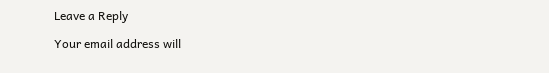Leave a Reply

Your email address will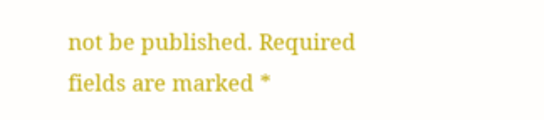not be published. Required fields are marked *